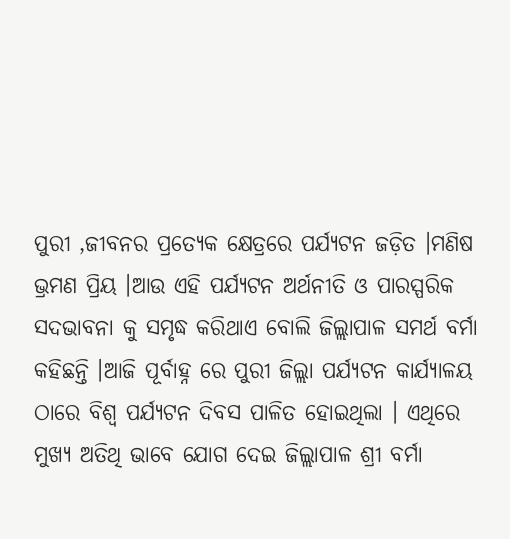ପୁରୀ ,ଜୀବନର ପ୍ରତ୍ୟେକ କ୍ଷେତ୍ରରେ ପର୍ଯ୍ୟଟନ ଜଡ଼ିତ ।ମଣିଷ ଭ୍ରମଣ ପ୍ରିୟ ।ଆଉ ଏହି ପର୍ଯ୍ୟଟନ ଅର୍ଥନୀତି ଓ ପାରସ୍ପରିକ ସଦଭାବନା କୁ ସମୃଦ୍ଧ କରିଥାଏ ବୋଲି ଜିଲ୍ଲାପାଳ ସମର୍ଥ ବର୍ମା କହିଛନ୍ତି ।ଆଜି ପୂର୍ବାହ୍ନ ରେ ପୁରୀ ଜିଲ୍ଲା ପର୍ଯ୍ୟଟନ କାର୍ଯ୍ୟାଳୟ ଠାରେ ବିଶ୍ୱ ପର୍ଯ୍ୟଟନ ଦିବସ ପାଳିତ ହୋଇଥିଲା । ଏଥିରେ ମୁଖ୍ୟ ଅତିଥି ଭାବେ ଯୋଗ ଦେଇ ଜିଲ୍ଲାପାଳ ଶ୍ରୀ ବର୍ମା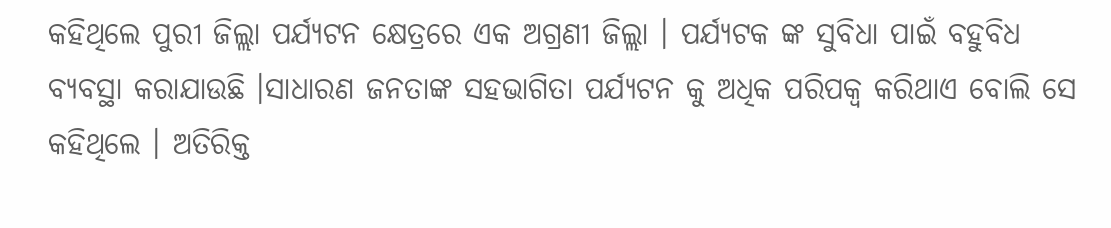କହିଥିଲେ ପୁରୀ ଜିଲ୍ଲା ପର୍ଯ୍ୟଟନ କ୍ଷେତ୍ରରେ ଏକ ଅଗ୍ରଣୀ ଜିଲ୍ଲା । ପର୍ଯ୍ୟଟକ ଙ୍କ ସୁବିଧା ପାଇଁ ବହୁବିଧ ବ୍ୟବସ୍ଥା କରାଯାଉଛି ।ସାଧାରଣ ଜନତାଙ୍କ ସହଭାଗିତା ପର୍ଯ୍ୟଟନ କୁ ଅଧିକ ପରିପକ୍ୱ କରିଥାଏ ବୋଲି ସେ କହିଥିଲେ । ଅତିରିକ୍ତ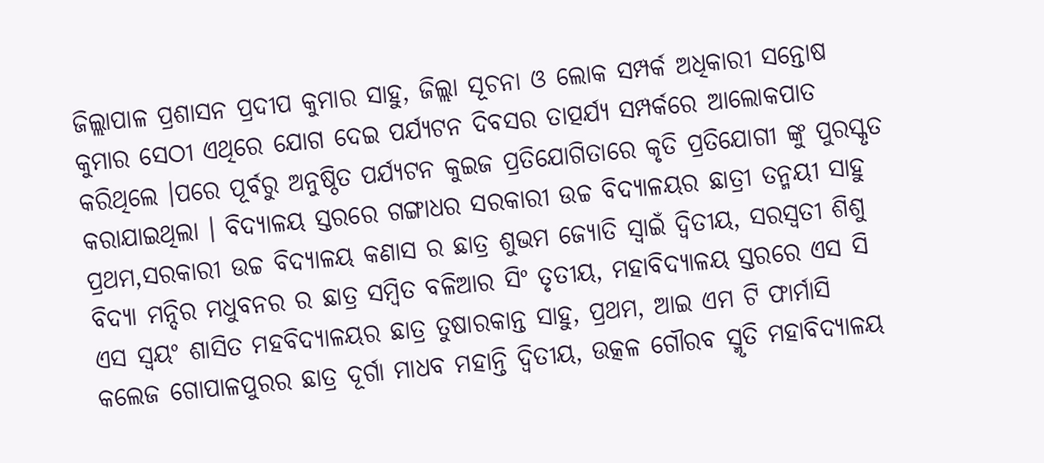ଜିଲ୍ଲାପାଳ ପ୍ରଶାସନ ପ୍ରଦୀପ କୁମାର ସାହୁ, ଜିଲ୍ଲା ସୂଚନା ଓ ଲୋକ ସମ୍ପର୍କ ଅଧିକାରୀ ସନ୍ତୋଷ କୁମାର ସେଠୀ ଏଥିରେ ଯୋଗ ଦେଇ ପର୍ଯ୍ୟଟନ ଦିବସର ତାତ୍ପର୍ଯ୍ୟ ସମ୍ପର୍କରେ ଆଲୋକପାତ କରିଥିଲେ ।ପରେ ପୂର୍ବରୁ ଅନୁଷ୍ଠିତ ପର୍ଯ୍ୟଟନ କୁଇଜ ପ୍ରତିଯୋଗିତାରେ କୃତି ପ୍ରତିଯୋଗୀ ଙ୍କୁ ପୁରସ୍କୃତ କରାଯାଇଥିଲା । ବିଦ୍ୟାଳୟ ସ୍ତରରେ ଗଙ୍ଗାଧର ସରକାରୀ ଉଚ୍ଚ ବିଦ୍ୟାଳୟର ଛାତ୍ରୀ ତନ୍ମୟୀ ସାହୁ ପ୍ରଥମ,ସରକାରୀ ଉଚ୍ଚ ବିଦ୍ୟାଳୟ କଣାସ ର ଛାତ୍ର ଶୁଭମ ଜ୍ୟୋତି ସ୍ୱାଇଁ ଦ୍ୱିତୀୟ, ସରସ୍ୱତୀ ଶିଶୁ ବିଦ୍ୟା ମନ୍ଦିର ମଧୁବନର ର ଛାତ୍ର ସମ୍ବିତ ବଳିଆର ସିଂ ତୃତୀୟ, ମହାବିଦ୍ୟାଳୟ ସ୍ତରରେ ଏସ ସି ଏସ ସ୍ୱୟଂ ଶାସିତ ମହବିଦ୍ୟାଳୟର ଛାତ୍ର ତୁଷାରକାନ୍ତ ସାହୁ, ପ୍ରଥମ, ଆଇ ଏମ ଟି ଫାର୍ମାସି କଲେଜ ଗୋପାଳପୁରର ଛାତ୍ର ଦୂର୍ଗା ମାଧବ ମହାନ୍ତି ଦ୍ୱିତୀୟ, ଉତ୍କଳ ଗୌରବ ସ୍ମୃତି ମହାବିଦ୍ୟାଳୟ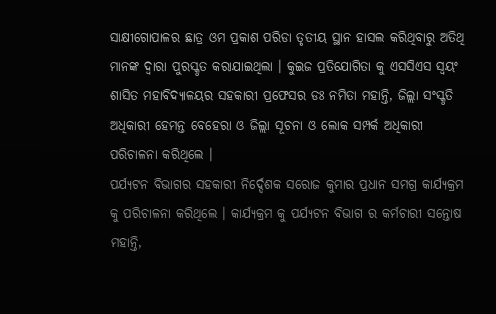ସାକ୍ଷୀଗୋପାଳର ଛାତ୍ର ଓମ ପ୍ରକାଶ ପରିଡା ତୃତୀୟ ସ୍ଥାନ ହାସଲ କରିଥିବାରୁ ଅତିଥି ମାନଙ୍କ ଦ୍ୱାରା ପୁରସ୍କୃତ କରାଯାଇଥିଲା । କୁଇଜ ପ୍ରତିଯୋଗିତା କୁ ଏସସିଏସ ସ୍ୱୟଂ ଶାସିତ ମହାବିଦ୍ୟାଳୟର ସହକାରୀ ପ୍ରଫେସର ଡଃ ନମିତା ମହାନ୍ତି, ଜିଲ୍ଲା ସଂସ୍କୃତି ଅଧିକାରୀ ହେମନ୍ତ ବେହେରା ଓ ଜିଲ୍ଲା ସୂଚନା ଓ ଲୋକ ସମ୍ପର୍କ ଅଧିକାରୀ ପରିଚାଳନା କରିଥିଲେ ।
ପର୍ଯ୍ୟଟନ ବିଭାଗର ସହକାରୀ ନିର୍ଦ୍ଦେଶକ ସରୋଜ କୁମାର ପ୍ରଧାନ ସମଗ୍ର କାର୍ଯ୍ୟକ୍ରମ କୁ ପରିଚାଳନା କରିଥିଲେ । କାର୍ଯ୍ୟକ୍ରମ କୁ ପର୍ଯ୍ୟଟନ ବିଭାଗ ର କର୍ମଚାରୀ ସନ୍ତୋଷ ମହାନ୍ତି,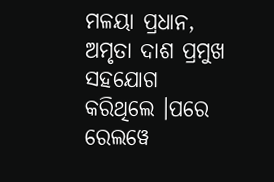ମଳୟା ପ୍ରଧାନ, ଅମୃତା ଦାଶ ପ୍ରମୁଖ ସହଯୋଗ କରିଥିଲେ ।ପରେ ରେଲୱେ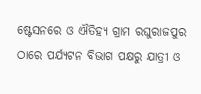ଷ୍ଟେସନରେ ଓ ଐତିହ୍ୟ ଗ୍ରାମ ରଘୁରାଜପୁର ଠାରେ ପର୍ଯ୍ୟଟନ ବିଭାଗ ପକ୍ଷରୁ ଯାତ୍ରୀ ଓ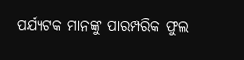ପର୍ଯ୍ୟଟକ ମାନଙ୍କୁ ପାରମ୍ପରିକ ଫୁଲ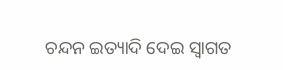ଚନ୍ଦନ ଇତ୍ୟାଦି ଦେଇ ସ୍ୱାଗତ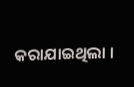କରାଯାଇଥିଲା ।